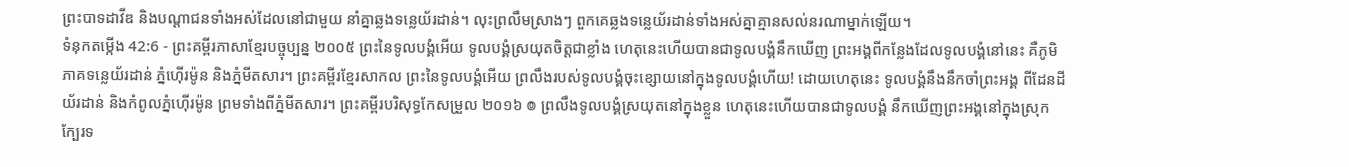ព្រះបាទដាវីឌ និងបណ្ដាជនទាំងអស់ដែលនៅជាមួយ នាំគ្នាឆ្លងទន្លេយ័រដាន់។ លុះព្រលឹមស្រាងៗ ពួកគេឆ្លងទន្លេយ័រដាន់ទាំងអស់គ្នាគ្មានសល់នរណាម្នាក់ឡើយ។
ទំនុកតម្កើង 42:6 - ព្រះគម្ពីរភាសាខ្មែរបច្ចុប្បន្ន ២០០៥ ព្រះនៃទូលបង្គំអើយ ទូលបង្គំស្រយុតចិត្តជាខ្លាំង ហេតុនេះហើយបានជាទូលបង្គំនឹកឃើញ ព្រះអង្គពីកន្លែងដែលទូលបង្គំនៅនេះ គឺភូមិភាគទន្លេយ័រដាន់ ភ្នំហ៊ើរម៉ូន និងភ្នំមីតសារ។ ព្រះគម្ពីរខ្មែរសាកល ព្រះនៃទូលបង្គំអើយ ព្រលឹងរបស់ទូលបង្គំចុះខ្សោយនៅក្នុងទូលបង្គំហើយ! ដោយហេតុនេះ ទូលបង្គំនឹងនឹកចាំព្រះអង្គ ពីដែនដីយ័រដាន់ និងកំពូលភ្នំហ៊ើរម៉ូន ព្រមទាំងពីភ្នំមីតសារ។ ព្រះគម្ពីរបរិសុទ្ធកែសម្រួល ២០១៦ ៙ ព្រលឹងទូលបង្គំស្រយុតនៅក្នុងខ្លួន ហេតុនេះហើយបានជាទូលបង្គំ នឹកឃើញព្រះអង្គនៅក្នុងស្រុក ក្បែរទ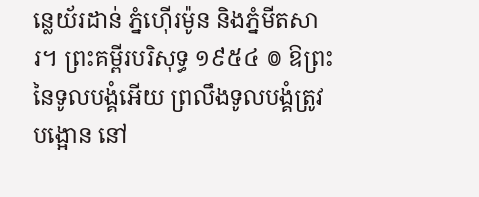ន្លេយ័រដាន់ ភ្នំហ៊ើរម៉ូន និងភ្នំមីតសារ។ ព្រះគម្ពីរបរិសុទ្ធ ១៩៥៤ ៙ ឱព្រះនៃទូលបង្គំអើយ ព្រលឹងទូលបង្គំត្រូវបង្អោន នៅ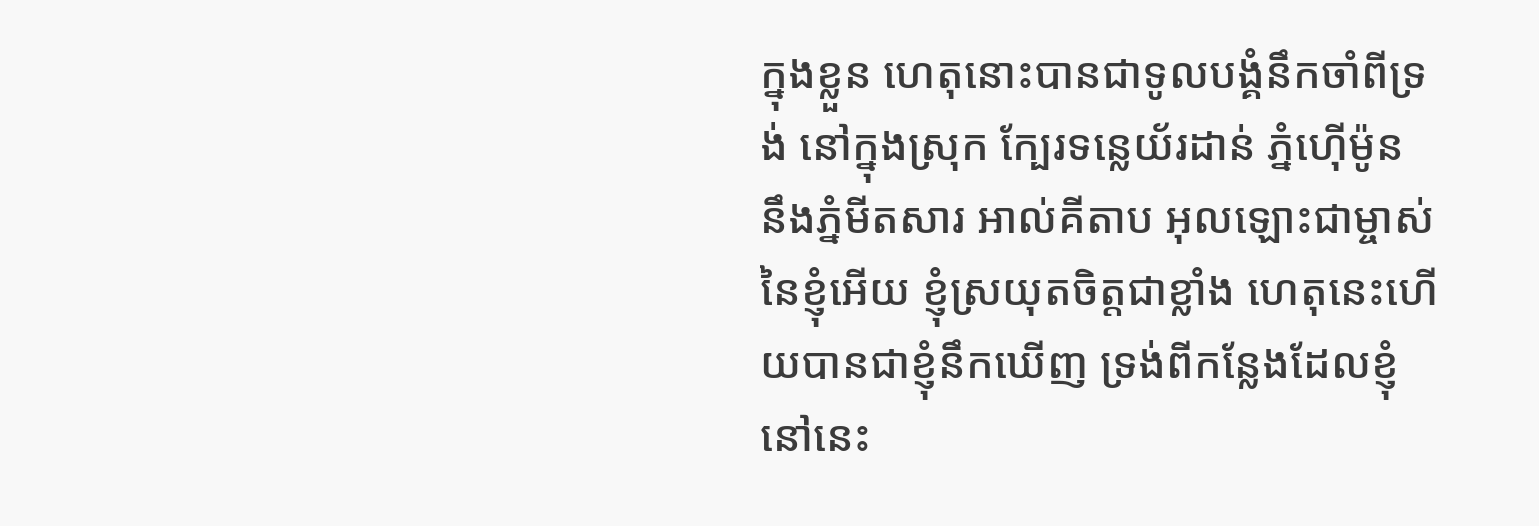ក្នុងខ្លួន ហេតុនោះបានជាទូលបង្គំនឹកចាំពីទ្រង់ នៅក្នុងស្រុក ក្បែរទន្លេយ័រដាន់ ភ្នំហ៊ើម៉ូន នឹងភ្នំមីតសារ អាល់គីតាប អុលឡោះជាម្ចាស់នៃខ្ញុំអើយ ខ្ញុំស្រយុតចិត្តជាខ្លាំង ហេតុនេះហើយបានជាខ្ញុំនឹកឃើញ ទ្រង់ពីកន្លែងដែលខ្ញុំនៅនេះ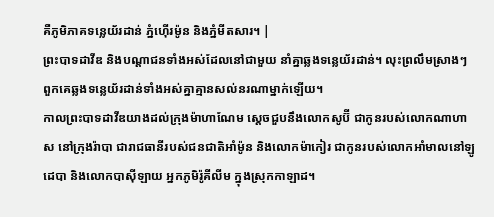គឺភូមិភាគទន្លេយ័រដាន់ ភ្នំហ៊ើរម៉ូន និងភ្នំមីតសារ។ |
ព្រះបាទដាវីឌ និងបណ្ដាជនទាំងអស់ដែលនៅជាមួយ នាំគ្នាឆ្លងទន្លេយ័រដាន់។ លុះព្រលឹមស្រាងៗ ពួកគេឆ្លងទន្លេយ័រដាន់ទាំងអស់គ្នាគ្មានសល់នរណាម្នាក់ឡើយ។
កាលព្រះបាទដាវីឌយាងដល់ក្រុងម៉ាហាណែម ស្ដេចជួបនឹងលោកសូប៊ី ជាកូនរបស់លោកណាហាស នៅក្រុងរ៉ាបា ជារាជធានីរបស់ជនជាតិអាំម៉ូន និងលោកម៉ាកៀរ ជាកូនរបស់លោកអាំមាលនៅឡូដេបា និងលោកបាស៊ីឡាយ អ្នកភូមិរ៉ូគីលីម ក្នុងស្រុកកាឡាដ។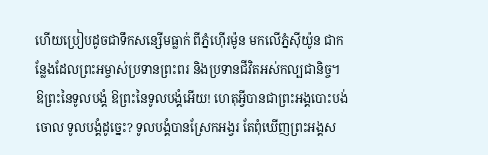ហើយប្រៀបដូចជាទឹកសន្សើមធ្លាក់ ពីភ្នំហ៊ើរម៉ូន មកលើភ្នំស៊ីយ៉ូន ជាកន្លែងដែលព្រះអម្ចាស់ប្រទានព្រះពរ និងប្រទានជីវិតអស់កល្បជានិច្ច។
ឱព្រះនៃទូលបង្គំ ឱព្រះនៃទូលបង្គំអើយ! ហេតុអ្វីបានជាព្រះអង្គបោះបង់ចោល ទូលបង្គំដូច្នេះ? ទូលបង្គំបានស្រែកអង្វរ តែពុំឃើញព្រះអង្គស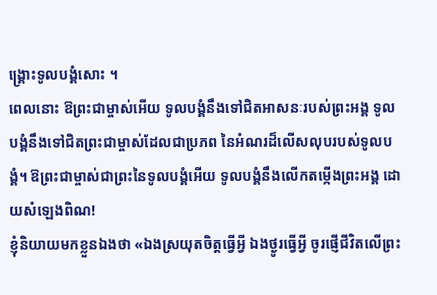ង្គ្រោះទូលបង្គំសោះ ។
ពេលនោះ ឱព្រះជាម្ចាស់អើយ ទូលបង្គំនឹងទៅជិតអាសនៈរបស់ព្រះអង្គ ទូលបង្គំនឹងទៅជិតព្រះជាម្ចាស់ដែលជាប្រភព នៃអំណរដ៏លើសលុបរបស់ទូលបង្គំ។ ឱព្រះជាម្ចាស់ជាព្រះនៃទូលបង្គំអើយ ទូលបង្គំនឹងលើកតម្កើងព្រះអង្គ ដោយសំឡេងពិណ!
ខ្ញុំនិយាយមកខ្លួនឯងថា «ឯងស្រយុតចិត្តធ្វើអ្វី ឯងថ្ងូរធ្វើអ្វី ចូរផ្ញើជីវិតលើព្រះ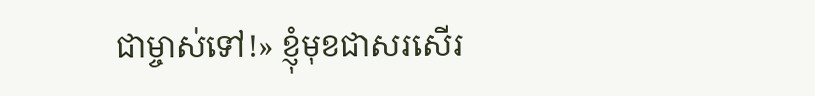ជាម្ចាស់ទៅ!» ខ្ញុំមុខជាសរសើរ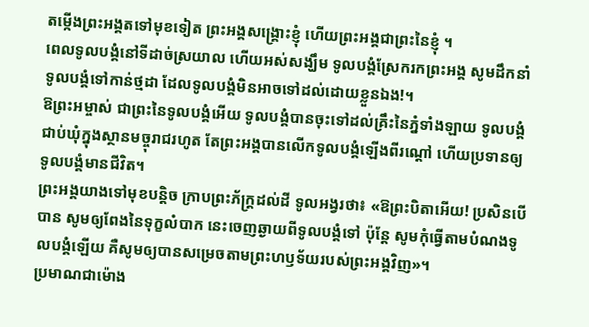តម្កើងព្រះអង្គតទៅមុខទៀត ព្រះអង្គសង្គ្រោះខ្ញុំ ហើយព្រះអង្គជាព្រះនៃខ្ញុំ ។
ពេលទូលបង្គំនៅទីដាច់ស្រយាល ហើយអស់សង្ឃឹម ទូលបង្គំស្រែករកព្រះអង្គ សូមដឹកនាំទូលបង្គំទៅកាន់ថ្មដា ដែលទូលបង្គំមិនអាចទៅដល់ដោយខ្លួនឯង!។
ឱព្រះអម្ចាស់ ជាព្រះនៃទូលបង្គំអើយ ទូលបង្គំបានចុះទៅដល់គ្រឹះនៃភ្នំទាំងឡាយ ទូលបង្គំជាប់ឃុំក្នុងស្ថានមច្ចុរាជរហូត តែព្រះអង្គបានលើកទូលបង្គំឡើងពីរណ្ដៅ ហើយប្រទានឲ្យទូលបង្គំមានជីវិត។
ព្រះអង្គយាងទៅមុខបន្ដិច ក្រាបព្រះភ័ក្ត្រដល់ដី ទូលអង្វរថា៖ «ឱព្រះបិតាអើយ! ប្រសិនបើបាន សូមឲ្យពែងនៃទុក្ខលំបាក នេះចេញឆ្ងាយពីទូលបង្គំទៅ ប៉ុន្តែ សូមកុំធ្វើតាមបំណងទូលបង្គំឡើយ គឺសូមឲ្យបានសម្រេចតាមព្រះហឫទ័យរបស់ព្រះអង្គវិញ»។
ប្រមាណជាម៉ោង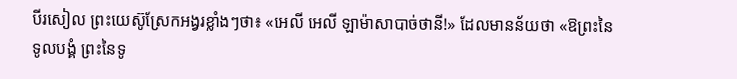បីរសៀល ព្រះយេស៊ូស្រែកអង្វរខ្លាំងៗថា៖ «អេលី អេលី ឡាម៉ាសាបាច់ថានី!» ដែលមានន័យថា «ឱព្រះនៃទូលបង្គំ ព្រះនៃទូ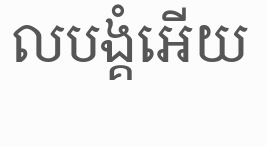លបង្គំអើយ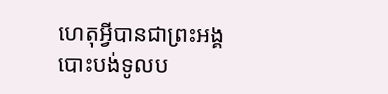ហេតុអ្វីបានជាព្រះអង្គបោះបង់ទូលប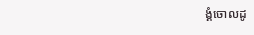ង្គំចោលដូ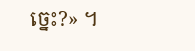ច្នេះ?» ។